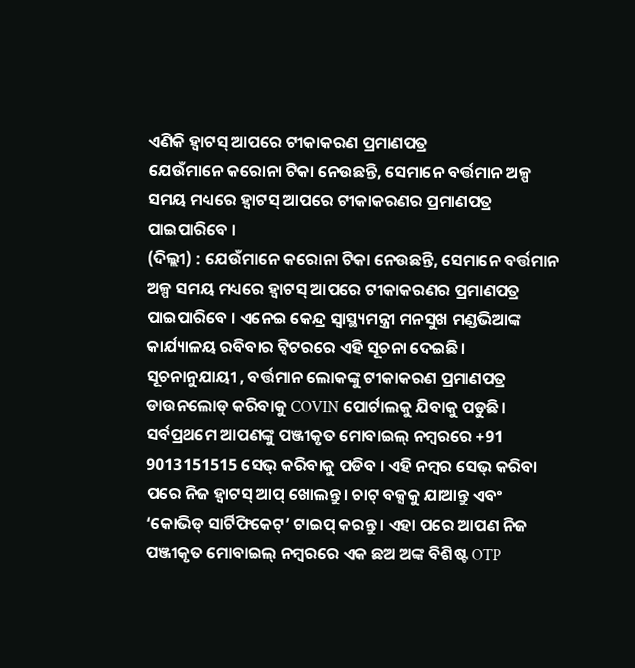ଏଣିକି ହ୍ବାଟସ୍ ଆପରେ ଟୀକାକରଣ ପ୍ରମାଣପତ୍ର
ଯେଉଁମାନେ କରୋନା ଟିକା ନେଉଛନ୍ତି, ସେମାନେ ବର୍ତ୍ତମାନ ଅଳ୍ପ ସମୟ ମଧ୍ୟରେ ହ୍ବାଟସ୍ ଆପରେ ଟୀକାକରଣର ପ୍ରମାଣପତ୍ର ପାଇପାରିବେ ।
(ଦିଲ୍ଲୀ) : ଯେଉଁମାନେ କରୋନା ଟିକା ନେଉଛନ୍ତି, ସେମାନେ ବର୍ତ୍ତମାନ ଅଳ୍ପ ସମୟ ମଧ୍ୟରେ ହ୍ବାଟସ୍ ଆପରେ ଟୀକାକରଣର ପ୍ରମାଣପତ୍ର ପାଇପାରିବେ । ଏନେଇ କେନ୍ଦ୍ର ସ୍ୱାସ୍ଥ୍ୟମନ୍ତ୍ରୀ ମନସୁଖ ମଣ୍ଡଭିଆଙ୍କ କାର୍ଯ୍ୟାଳୟ ରବିବାର ଟ୍ୱିଟରରେ ଏହି ସୂଚନା ଦେଇଛି।
ସୂଚନାନୁଯାୟୀ , ବର୍ତ୍ତମାନ ଲୋକଙ୍କୁ ଟୀକାକରଣ ପ୍ରମାଣପତ୍ର ଡାଉନଲୋଡ୍ କରିବାକୁ COVIN ପୋର୍ଟାଲକୁ ଯିବାକୁ ପଡୁଛି। ସର୍ବପ୍ରଥମେ ଆପଣଙ୍କୁ ପଞ୍ଜୀକୃତ ମୋବାଇଲ୍ ନମ୍ବରରେ +91 9013151515 ସେଭ୍ କରିବାକୁ ପଡିବ । ଏହି ନମ୍ବର ସେଭ୍ କରିବା ପରେ ନିଜ ହ୍ବାଟସ୍ ଆପ୍ ଖୋଲନ୍ତୁ। ଚାଟ୍ ବକ୍ସକୁ ଯାଆନ୍ତୁ ଏବଂ ‘କୋଭିଡ୍ ସାର୍ଟିଫିକେଟ୍’ ଟାଇପ୍ କରନ୍ତୁ । ଏହା ପରେ ଆପଣ ନିଜ ପଞ୍ଜୀକୃତ ମୋବାଇଲ୍ ନମ୍ବରରେ ଏକ ଛଅ ଅଙ୍କ ବିଶିଷ୍ଟ OTP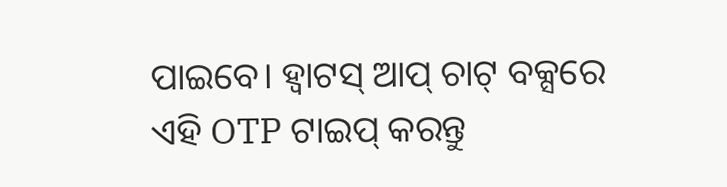ପାଇବେ। ହ୍ବାଟସ୍ ଆପ୍ ଚାଟ୍ ବକ୍ସରେ ଏହି OTP ଟାଇପ୍ କରନ୍ତୁ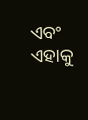ଏବଂ ଏହାକୁ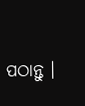ପଠାନ୍ତୁ ।